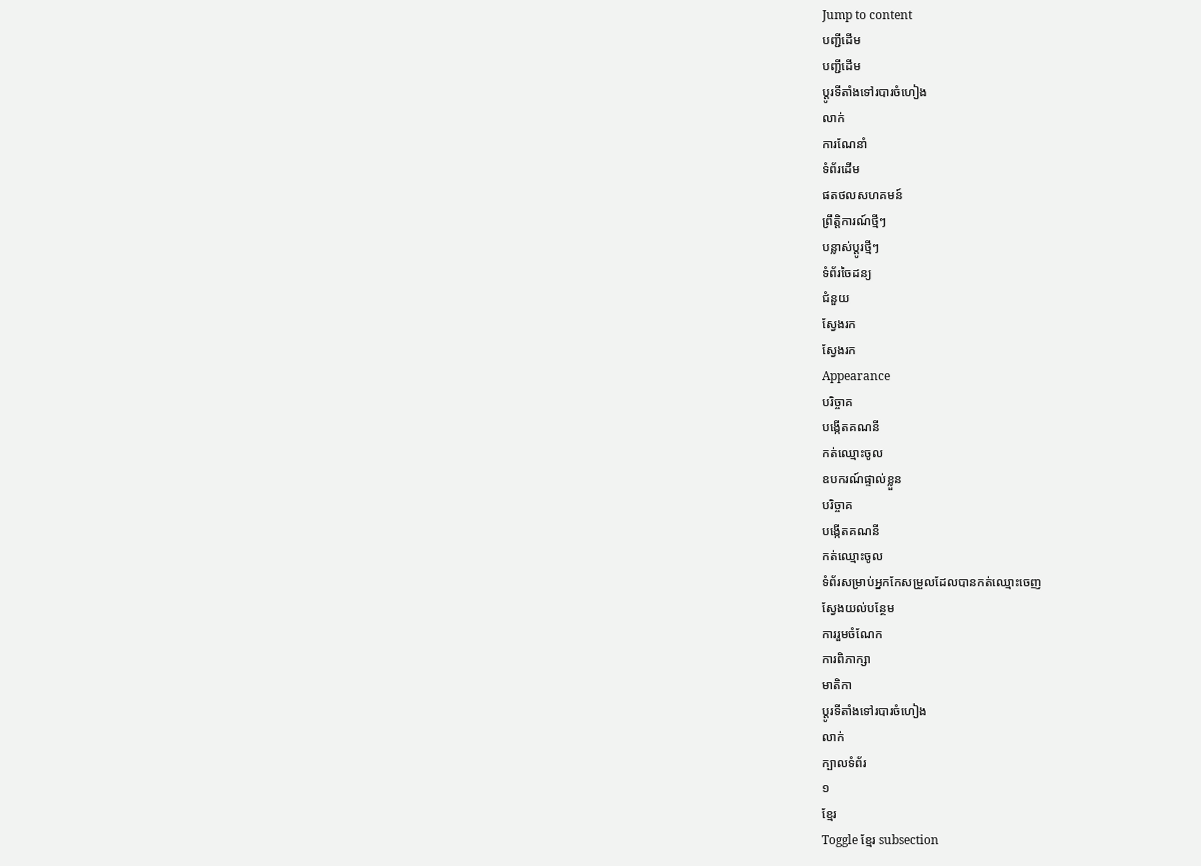Jump to content
បញ្ជីដើម
បញ្ជីដើម
ប្ដូរទីតាំងទៅរបារចំហៀង
លាក់
ការណែនាំ
ទំព័រដើម
ផតថលសហគមន៍
ព្រឹត្តិការណ៍ថ្មីៗ
បន្លាស់ប្ដូរថ្មីៗ
ទំព័រចៃដន្យ
ជំនួយ
ស្វែងរក
ស្វែងរក
Appearance
បរិច្ចាគ
បង្កើតគណនី
កត់ឈ្មោះចូល
ឧបករណ៍ផ្ទាល់ខ្លួន
បរិច្ចាគ
បង្កើតគណនី
កត់ឈ្មោះចូល
ទំព័រសម្រាប់អ្នកកែសម្រួលដែលបានកត់ឈ្មោះចេញ
ស្វែងយល់បន្ថែម
ការរួមចំណែក
ការពិភាក្សា
មាតិកា
ប្ដូរទីតាំងទៅរបារចំហៀង
លាក់
ក្បាលទំព័រ
១
ខ្មែរ
Toggle ខ្មែរ subsection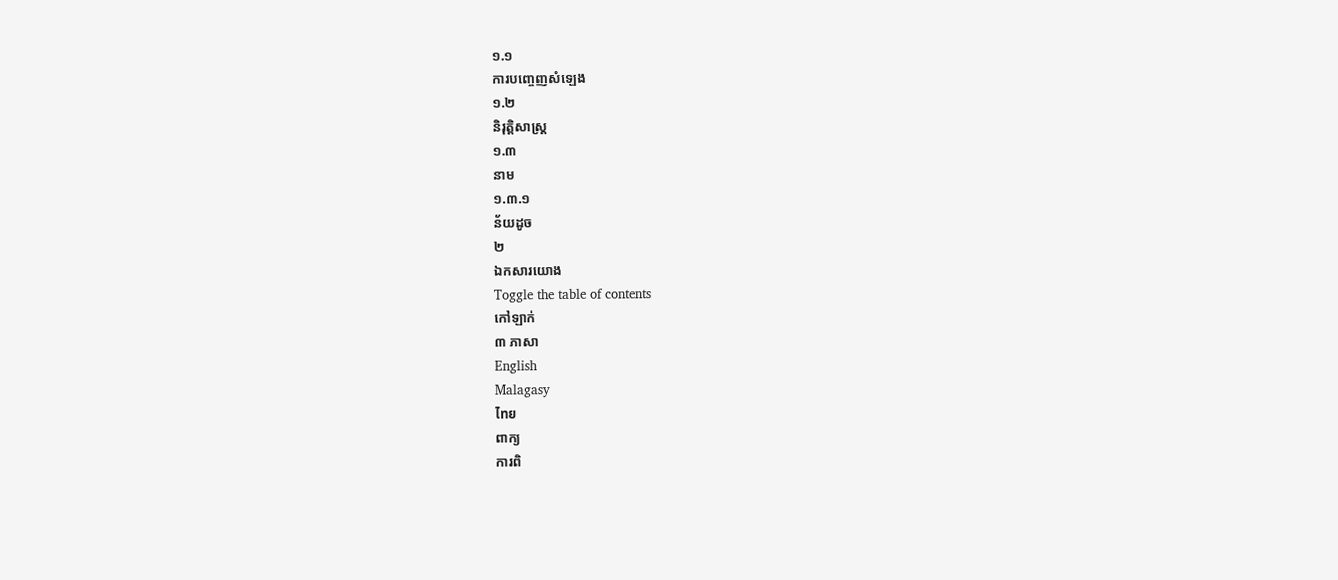១.១
ការបញ្ចេញសំឡេង
១.២
និរុត្តិសាស្ត្រ
១.៣
នាម
១.៣.១
ន័យដូច
២
ឯកសារយោង
Toggle the table of contents
កៅឡាក់
៣ ភាសា
English
Malagasy
ไทย
ពាក្យ
ការពិ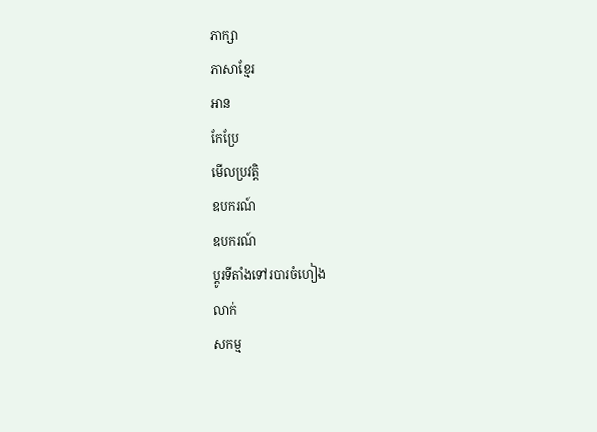ភាក្សា
ភាសាខ្មែរ
អាន
កែប្រែ
មើលប្រវត្តិ
ឧបករណ៍
ឧបករណ៍
ប្ដូរទីតាំងទៅរបារចំហៀង
លាក់
សកម្ម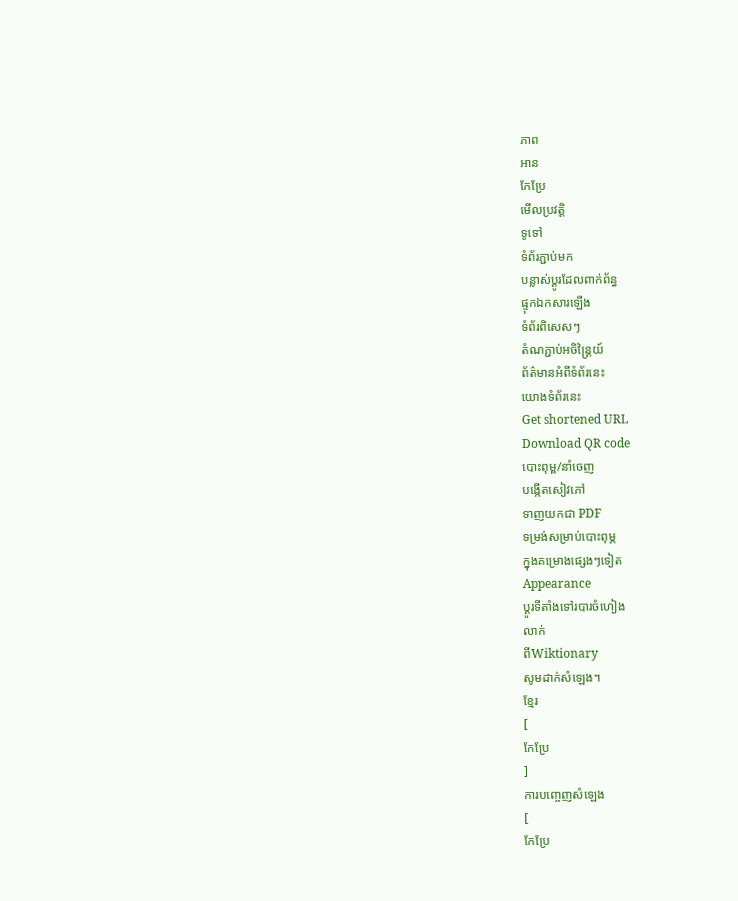ភាព
អាន
កែប្រែ
មើលប្រវត្តិ
ទូទៅ
ទំព័រភ្ជាប់មក
បន្លាស់ប្ដូរដែលពាក់ព័ន្ធ
ផ្ទុកឯកសារឡើង
ទំព័រពិសេសៗ
តំណភ្ជាប់អចិន្ត្រៃយ៍
ព័ត៌មានអំពីទំព័រនេះ
យោងទំព័រនេះ
Get shortened URL
Download QR code
បោះពុម្ព/នាំចេញ
បង្កើតសៀវភៅ
ទាញយកជា PDF
ទម្រង់សម្រាប់បោះពុម្ភ
ក្នុងគម្រោងផ្សេងៗទៀត
Appearance
ប្ដូរទីតាំងទៅរបារចំហៀង
លាក់
ពីWiktionary
សូមដាក់សំឡេង។
ខ្មែរ
[
កែប្រែ
]
ការបញ្ចេញសំឡេង
[
កែប្រែ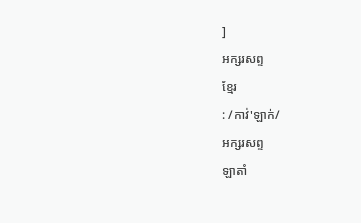]
អក្សរសព្ទ
ខ្មែរ
: /កាវ់'ឡាក់/
អក្សរសព្ទ
ឡាតាំ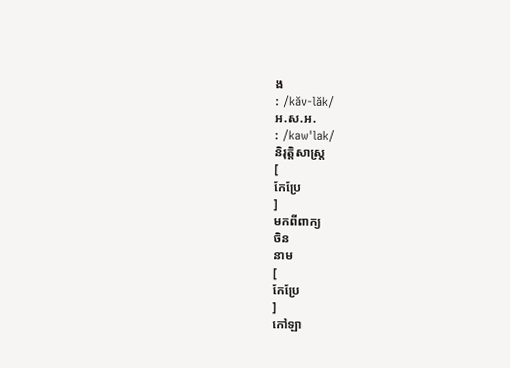ង
: /kăv-lăk/
អ.ស.អ.
: /kaw'lak/
និរុត្តិសាស្ត្រ
[
កែប្រែ
]
មកពីពាក្យ
ចិន
នាម
[
កែប្រែ
]
កៅឡា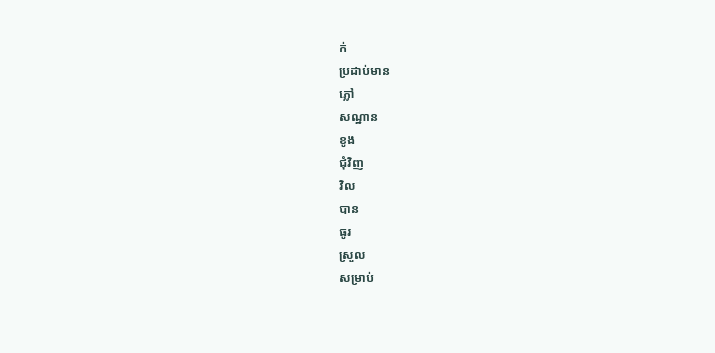ក់
ប្រដាប់មាន
ភ្លៅ
សណ្ឋាន
ខូង
ជុំវិញ
វិល
បាន
ធូរ
ស្រួល
សម្រាប់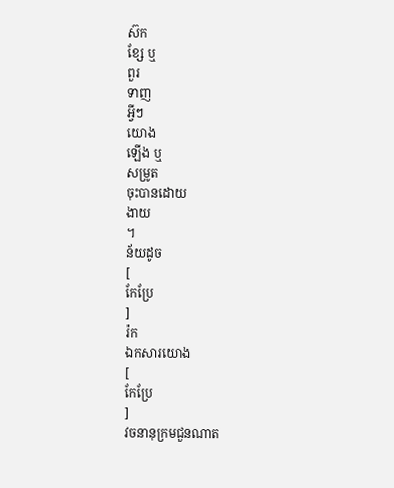ស៊ក
ខ្សែ ឬ
ពួរ
ទាញ
អ្វីៗ
យោង
ឡើង ឬ
សម្រូត
ចុះបានដោយ
ងាយ
។
ន័យដូច
[
កែប្រែ
]
រ៉ក
ឯកសារយោង
[
កែប្រែ
]
វចនានុក្រមជួនណាត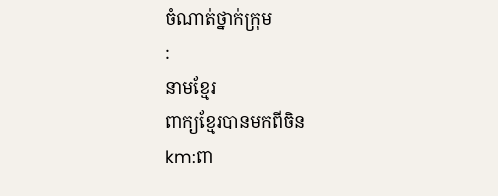ចំណាត់ថ្នាក់ក្រុម
:
នាមខ្មែរ
ពាក្យខ្មែរបានមកពីចិន
km:ពា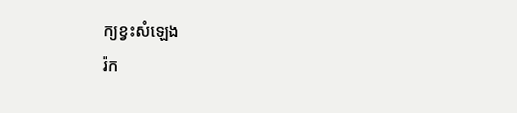ក្យខ្វះសំឡេង
រ៉ក